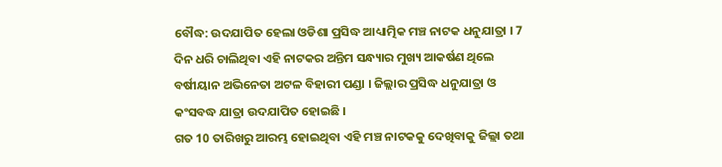ବୌଦ୍ଧ: ଉଦଯାପିତ ହେଲା ଓଡିଶା ପ୍ରସିଦ୍ଧ ଆଧ୍ୟାତ୍ମିକ ମଞ୍ଚ ନାଟକ ଧନୁଯାତ୍ରା । 7 ଦିନ ଧରି ଚାଲିଥିବା ଏହି ନାଟକର ଅନ୍ତିମ ସନ୍ଧ୍ୟାର ମୁଖ୍ୟ ଆକର୍ଷଣ ଥିଲେ ବର୍ଷୀୟାନ ଅଭିନେତା ଅଟଳ ବିହାରୀ ପଣ୍ଡା । ଜିଲ୍ଲାର ପ୍ରସିଦ୍ଧ ଧନୁଯାତ୍ରା ଓ କଂସବଦ୍ଧ ଯାତ୍ରା ଉଦଯାପିତ ହୋଇଛି ।
ଗତ 10 ତାରିଖରୁ ଆରମ୍ଭ ହୋଇଥିବା ଏହି ମଞ୍ଚ ନାଟକକୁ ଦେଖିବାକୁ ଜିଲ୍ଲା ତଥା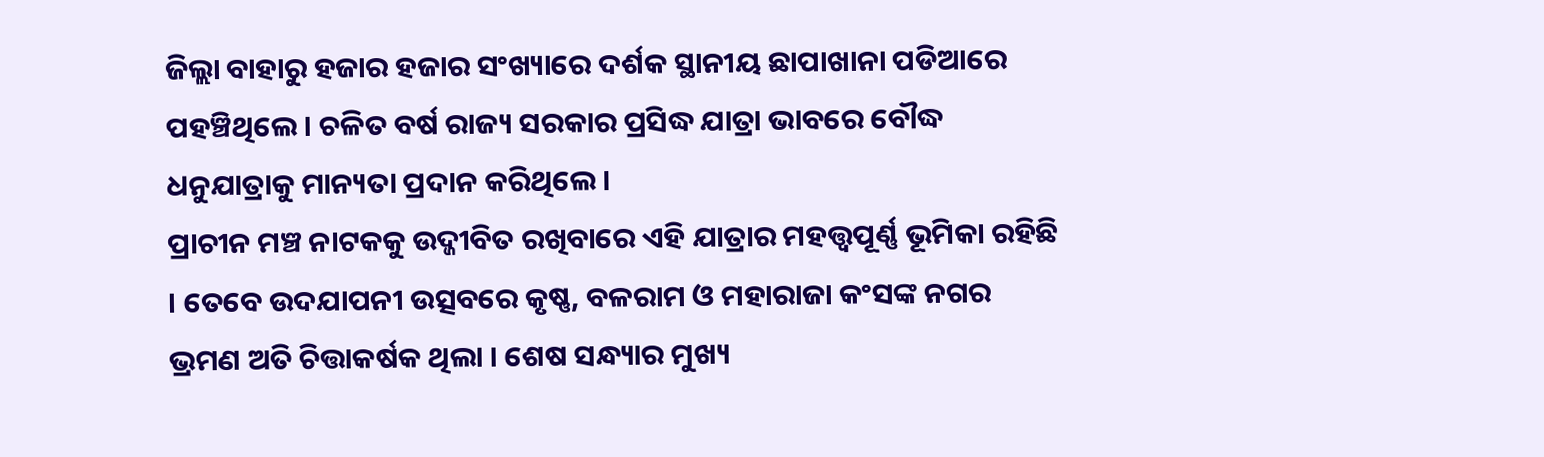ଜିଲ୍ଲା ବାହାରୁ ହଜାର ହଜାର ସଂଖ୍ୟାରେ ଦର୍ଶକ ସ୍ଥାନୀୟ ଛାପାଖାନା ପଡିଆରେ ପହଞ୍ଚିଥିଲେ । ଚଳିତ ବର୍ଷ ରାଜ୍ୟ ସରକାର ପ୍ରସିଦ୍ଧ ଯାତ୍ରା ଭାବରେ ବୌଦ୍ଧ ଧନୁଯାତ୍ରାକୁ ମାନ୍ୟତା ପ୍ରଦାନ କରିଥିଲେ ।
ପ୍ରାଚୀନ ମଞ୍ଚ ନାଟକକୁ ଉଦ୍ଜୀବିତ ରଖିବାରେ ଏହି ଯାତ୍ରାର ମହତ୍ତ୍ବପୂର୍ଣ୍ଣ ଭୂମିକା ରହିଛି । ତେବେ ଉଦଯାପନୀ ଉତ୍ସବରେ କୃଷ୍ଣ, ବଳରାମ ଓ ମହାରାଜା କଂସଙ୍କ ନଗର ଭ୍ରମଣ ଅତି ଚିତ୍ତାକର୍ଷକ ଥିଲା । ଶେଷ ସନ୍ଧ୍ୟାର ମୁଖ୍ୟ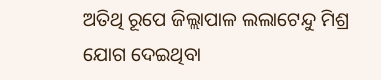ଅତିଥି ରୂପେ ଜିଲ୍ଲାପାଳ ଲଲାଟେନ୍ଦୁ ମିଶ୍ର ଯୋଗ ଦେଇଥିବା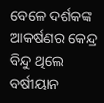ବେଳେ ଦର୍ଶକଙ୍କ ଆକର୍ଷଣର କେନ୍ଦ୍ର ବିନ୍ଦୁ ଥିଲେ ବର୍ଷୀୟାନ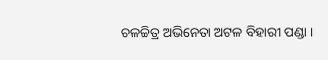ଚଳଚ୍ଚିତ୍ର ଅଭିନେତା ଅଟଳ ବିହାରୀ ପଣ୍ଡା ।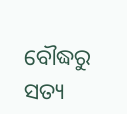ବୌଦ୍ଧରୁ ସତ୍ୟ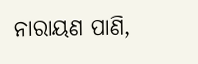ନାରାୟଣ ପାଣି,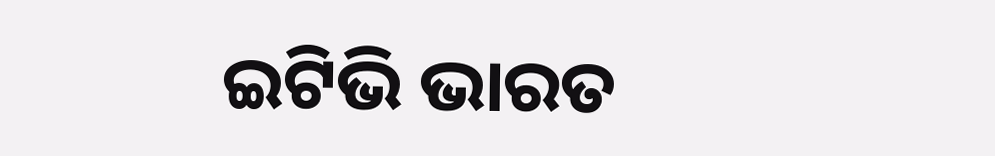ଇଟିଭି ଭାରତ